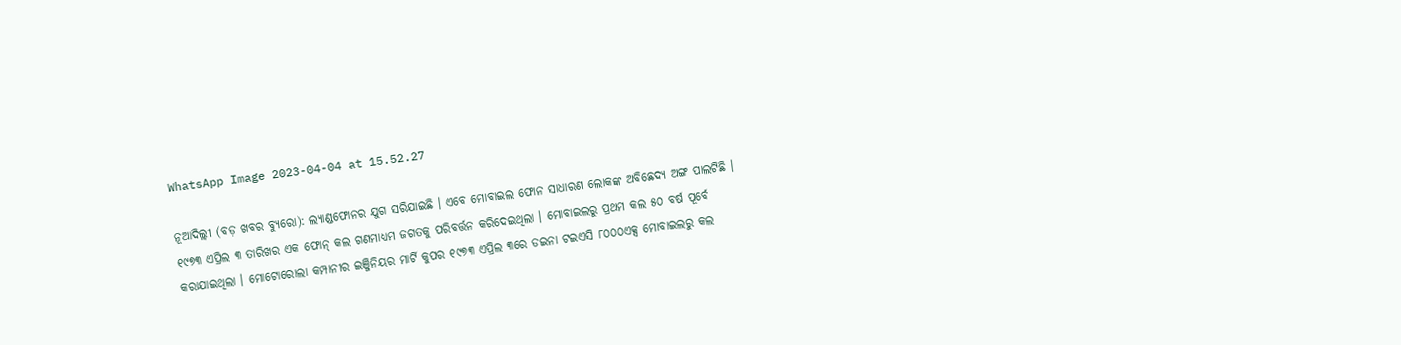WhatsApp Image 2023-04-04 at 15.52.27

ନୂଆଦିଲ୍ଲୀ (ବଡ଼ ଖବର ବ୍ୟୁରୋ): ଲ୍ୟାଣ୍ଡଫୋନର ଯୁଗ ସରିଯାଇଛି । ଏବେ ମୋବାଇଲ ଫୋନ ସାଧାରଣ ଲୋକଙ୍କ ଅବିଛେଦ୍ୟ ଅଙ୍ଗ ପାଲଟିଛି । ୧୯୭୩ ଏପ୍ରିଲ ୩ ତାରିଖର ଏକ ଫୋନ୍ କଲ ଗଣମାଧ୍ୟମ ଜଗତକୁ ପରିବର୍ତ୍ତନ କରିଦେଇଥିଲା । ମୋବାଇଲରୁ ପ୍ରଥମ କଲ ୫୦ ବର୍ଷ ପୂର୍ବେ କରାଯାଇଥିଲା । ମୋଟୋରୋଲା କମ୍ପାନୀର ଇଞ୍ଜିନିୟର ମାର୍ଟି କୁପର ୧୯୭୩ ଏପ୍ରିଲ ୩ରେ ଡଇନା ଟଇଏସି ୮୦୦୦ଏକ୍ସ ମୋବାଇଲରୁ କଲ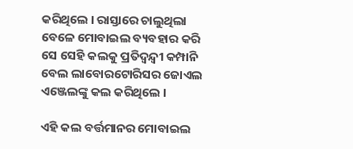କରିଥିଲେ । ରାସ୍ତାରେ ଚାଲୁଥିଲା ବେଳେ ମୋବାଇଲ ବ୍ୟବହାର କରି ସେ ସେହି କଲକୁ ପ୍ରତିଦ୍ୱନ୍ଦ୍ୱୀ କମ୍ପାନି ବେଲ ଲାବୋରଟୋରିସର ଜୋଏଲ ଏଞ୍ଜେଲଙ୍କୁ କଲ କରିଥିଲେ ।

ଏହି କଲ ବର୍ତ୍ତମାନର ମୋବାଇଲ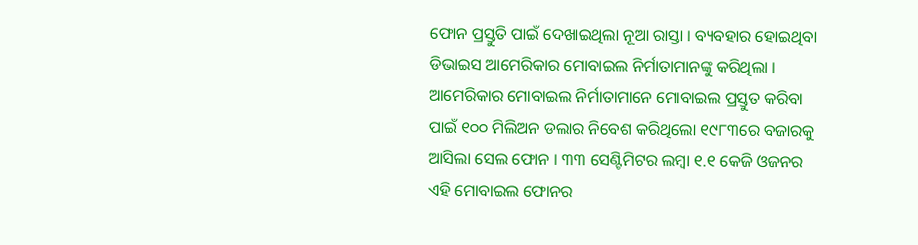ଫୋନ ପ୍ରସ୍ତୁତି ପାଇଁ ଦେଖାଇଥିଲା ନୂଆ ରାସ୍ତା । ବ୍ୟବହାର ହୋଇଥିବା ଡିଭାଇସ ଆମେରିକାର ମୋବାଇଲ ନିର୍ମାତାମାନଙ୍କୁ କରିଥିଲା । ଆମେରିକାର ମୋବାଇଲ ନିର୍ମାତାମାନେ ମୋବାଇଲ ପ୍ରସ୍ତୁତ କରିବା ପାଇଁ ୧୦୦ ମିଲିଅନ ଡଲାର ନିବେଶ କରିଥିଲୋ ୧୯୮୩ରେ ବଜାରକୁ ଆସିଲା ସେଲ ଫୋନ । ୩୩ ସେଣ୍ଟିମିଟର ଲମ୍ବା ୧.୧ କେଜି ଓଜନର ଏହି ମୋବାଇଲ ଫୋନର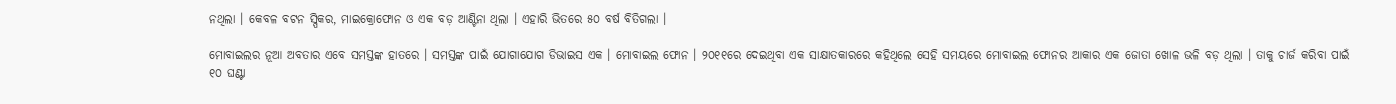ନଥିଲା । କେବଳ ବଟନ ସ୍ପିକର, ମାଇକ୍ରୋଫୋନ ଓ ଏକ ବଡ଼ ଆଣ୍ଟିନା ଥିଲା । ଏହାରି ଭିତରେ ୫୦ ବର୍ଷ ବିତିଗଲା ।

ମୋବାଇଲର ନୂଆ ଅବତାର ଏବେ ସମସ୍ତଙ୍କ ହାତରେ । ସମସ୍ତଙ୍କ ପାଇଁ ଯୋଗାଯୋଗ ଡିଭାଇସ ଏକ । ମୋବାଇଲ ଫୋନ । ୨୦୧୧ରେ ଦେଇଥିବା ଏକ ସାକ୍ଷାତକାରରେ କହିଥିଲେ ସେହି ସମୟରେ ମୋବାଇଲ ଫୋନର ଆକାର ଏକ ଜୋତା ଖୋଳ ଭଳି ବଡ଼ ଥିଲା । ତାକୁ ଚାର୍ଜ କରିବା ପାଇଁ ୧୦ ଘଣ୍ଟା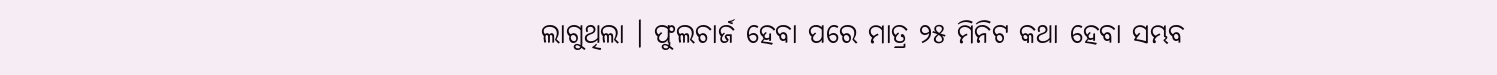ଲାଗୁଥିଲା । ଫୁଲଚାର୍ଜ ହେବା ପରେ ମାତ୍ର ୨୫ ମିନିଟ କଥା ହେବା ସମ୍ଭବ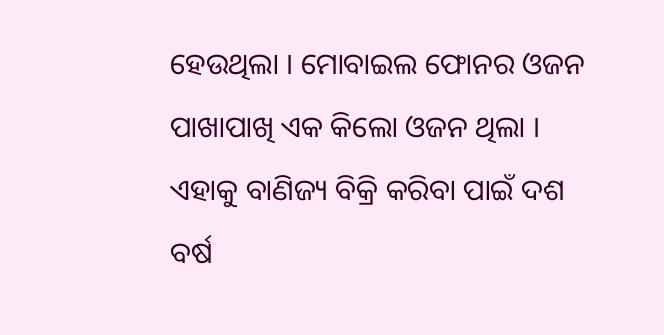ହେଉଥିଲା । ମୋବାଇଲ ଫୋନର ଓଜନ ପାଖାପାଖି ଏକ କିଲୋ ଓଜନ ଥିଲା । ଏହାକୁ ବାଣିଜ୍ୟ ବିକ୍ରି କରିବା ପାଇଁ ଦଶ ବର୍ଷ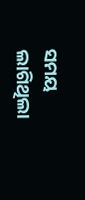ସମୟ ଲାଗିଥିଲା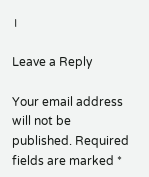।

Leave a Reply

Your email address will not be published. Required fields are marked *